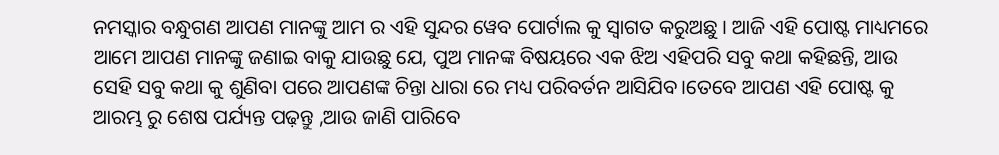ନମସ୍କାର ବନ୍ଧୁଗଣ ଆପଣ ମାନଙ୍କୁ ଆମ ର ଏହି ସୁନ୍ଦର ୱେବ ପୋର୍ଟାଲ କୁ ସ୍ୱାଗତ କରୁଅଛୁ । ଆଜି ଏହି ପୋଷ୍ଟ ମାଧ୍ୟମରେ ଆମେ ଆପଣ ମାନଙ୍କୁ ଜଣାଇ ବାକୁ ଯାଉଛୁ ଯେ, ପୁଅ ମାନଙ୍କ ବିଷୟରେ ଏକ ଝିଅ ଏହିପରି ସବୁ କଥା କହିଛନ୍ତି, ଆଉ ସେହି ସବୁ କଥା କୁ ଶୁଣିବା ପରେ ଆପଣଙ୍କ ଚିନ୍ତା ଧାରା ରେ ମଧ୍ୟ ପରିବର୍ତନ ଆସିଯିବ।ତେବେ ଆପଣ ଏହି ପୋଷ୍ଟ କୁ ଆରମ୍ଭ ରୁ ଶେଷ ପର୍ଯ୍ୟନ୍ତ ପଢ଼ନ୍ତୁ ,ଆଉ ଜାଣି ପାରିବେ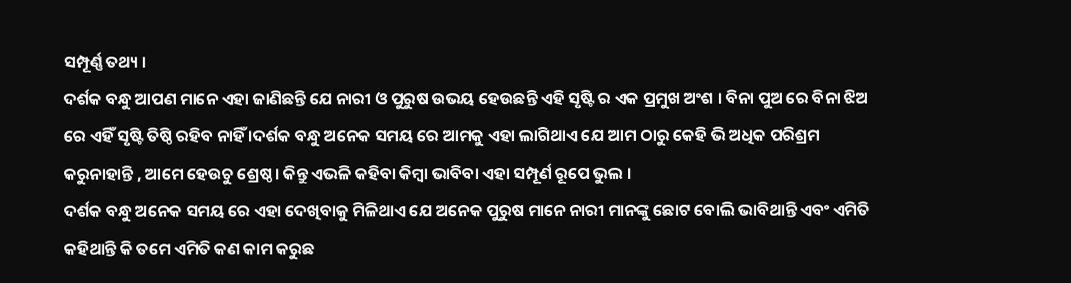ସମ୍ପୂର୍ଣ୍ଣ ତଥ୍ୟ ।
ଦର୍ଶକ ବନ୍ଧୁ ଆପଣ ମାନେ ଏହା ଜାଣିଛନ୍ତି ଯେ ନାରୀ ଓ ପୁରୁଷ ଉଭୟ ହେଉଛନ୍ତି ଏହି ସୃଷ୍ଟି ର ଏକ ପ୍ରମୁଖ ଅଂଶ । ବିନା ପୁଅ ରେ ବିନା ଝିଅ ରେ ଏହିଁ ସୃଷ୍ଟି ତିଷ୍ଠି ରହିବ ନାହିଁ ।ଦର୍ଶକ ବନ୍ଧୁ ଅନେକ ସମୟ ରେ ଆମକୁ ଏହା ଲାଗିଥାଏ ଯେ ଆମ ଠାରୁ କେହି ଭି ଅଧିକ ପରିଶ୍ରମ କରୁନାହାନ୍ତି , ଆମେ ହେଉଚୁ ଶ୍ରେଷ୍ଠ। କିନ୍ତୁ ଏଭଳି କହିବା କିମ୍ବା ଭାବିବା ଏହା ସମ୍ପୂର୍ଣ ରୂପେ ଭୁଲ ।
ଦର୍ଶକ ବନ୍ଧୁ ଅନେକ ସମୟ ରେ ଏହା ଦେଖିବାକୁ ମିଳିଥାଏ ଯେ ଅନେକ ପୁରୁଷ ମାନେ ନାରୀ ମାନଙ୍କୁ ଛୋଟ ବୋଲି ଭାବିଥାନ୍ତି ଏବଂ ଏମିତି କହିଥାନ୍ତି କି ତମେ ଏମିତି କଣ କାମ କରୁଛ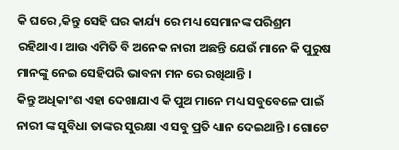କି ଘରେ ,କିନ୍ତୁ ସେହି ଘର କାର୍ଯ୍ୟ ରେ ମଧ୍ୟ ସେମାନଙ୍କ ପରିଶ୍ରମ ରହିଥାଏ। ଆଉ ଏମିତି ବି ଅନେକ ନାରୀ ଅଛନ୍ତି ଯେଉଁ ମାନେ କି ପୁରୁଷ ମାନଙ୍କୁ ନେଇ ସେହିପରି ଭାବନା ମନ ରେ ରଖିଥାନ୍ତି ।
କିନ୍ତୁ ଅଧିକାଂଶ ଏହା ଦେଖାଯାଏ କି ପୁଅ ମାନେ ମଧ୍ୟ ସବୁବେଳେ ପାଇଁ ନାରୀ ଙ୍କ ସୁବିଧା ତାଙ୍କର ସୁରକ୍ଷା ଏ ସବୁ ପ୍ରତି ଧ୍ୟାନ ଦେଇଥାନ୍ତି । ଗୋଟେ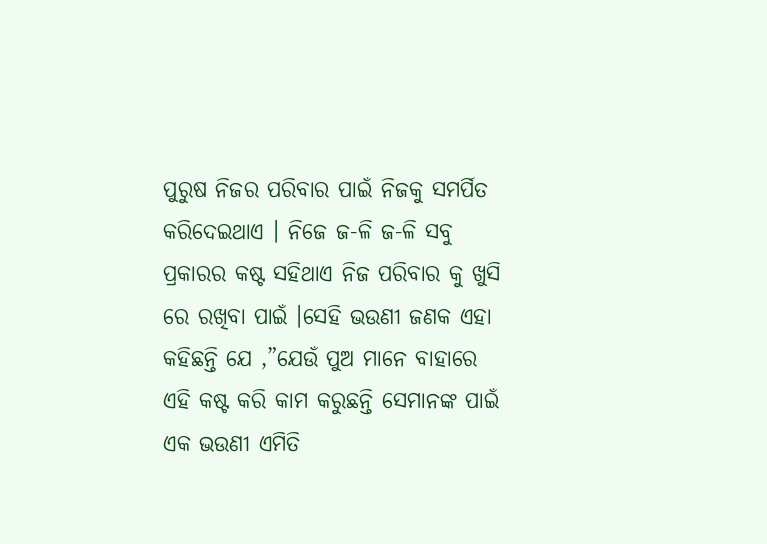ପୁରୁଷ ନିଜର ପରିବାର ପାଇଁ ନିଜକୁ ସମର୍ପିତ କରିଦେଇଥାଏ । ନିଜେ ଜ-ଳି ଜ-ଳି ସବୁ ପ୍ରକାରର କଷ୍ଟ ସହିଥାଏ ନିଜ ପରିବାର କୁ ଖୁସି ରେ ରଖିବା ପାଇଁ ।ସେହି ଭଉଣୀ ଜଣକ ଏହା କହିଛନ୍ତି ଯେ ,”ଯେଉଁ ପୁଅ ମାନେ ବାହାରେ ଏହି କଷ୍ଟ କରି କାମ କରୁଛନ୍ତି ସେମାନଙ୍କ ପାଇଁ ଏକ ଭଉଣୀ ଏମିତି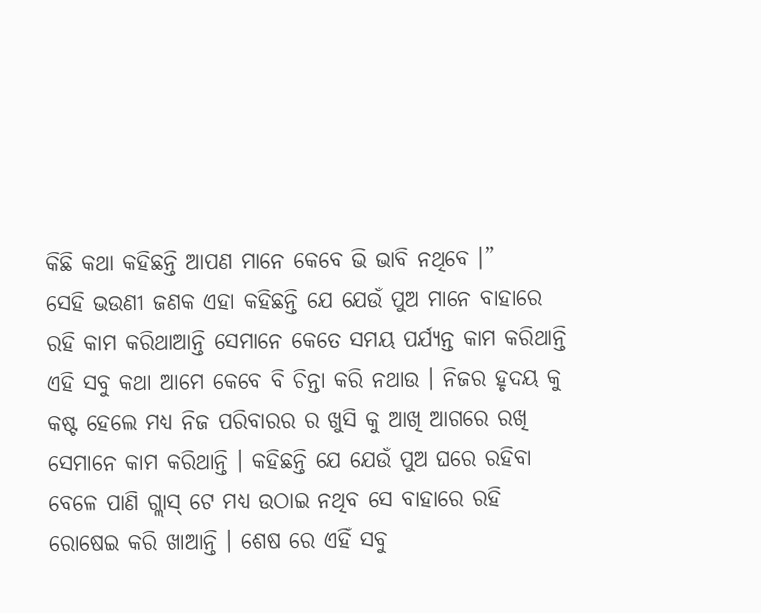କିଛି କଥା କହିଛନ୍ତି ଆପଣ ମାନେ କେବେ ଭି ଭାବି ନଥିବେ ।”
ସେହି ଭଉଣୀ ଜଣକ ଏହା କହିଛନ୍ତି ଯେ ଯେଉଁ ପୁଅ ମାନେ ବାହାରେ ରହି କାମ କରିଥାଆନ୍ତି ସେମାନେ କେତେ ସମୟ ପର୍ଯ୍ୟନ୍ତ କାମ କରିଥାନ୍ତି ଏହି ସବୁ କଥା ଆମେ କେବେ ବି ଚିନ୍ତା କରି ନଥାଉ । ନିଜର ହୃଦୟ କୁ କଷ୍ଟ ହେଲେ ମଧ୍ୟ ନିଜ ପରିବାରର ର ଖୁସି କୁ ଆଖି ଆଗରେ ରଖି ସେମାନେ କାମ କରିଥାନ୍ତି । କହିଛନ୍ତି ଯେ ଯେଉଁ ପୁଅ ଘରେ ରହିବା ବେଳେ ପାଣି ଗ୍ଲାସ୍ ଟେ ମଧ୍ୟ ଉଠାଇ ନଥିବ ସେ ବାହାରେ ରହି ରୋଷେଇ କରି ଖାଆନ୍ତି । ଶେଷ ରେ ଏହିଁ ସବୁ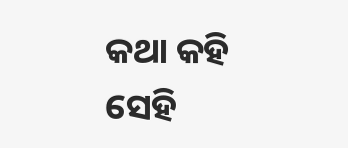କଥା କହି ସେହି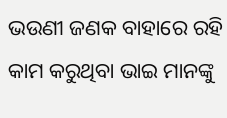ଭଉଣୀ ଜଣକ ବାହାରେ ରହି କାମ କରୁଥିବା ଭାଇ ମାନଙ୍କୁ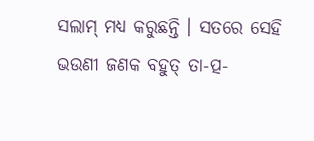ସଲାମ୍ ମଧ୍ୟ କରୁଛନ୍ତି । ସତରେ ସେହି ଭଉଣୀ ଜଣକ ବହୁତ୍ ତା-ତ୍ପ-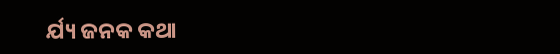ର୍ଯ୍ୟ ଜନକ କଥା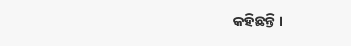କହିଛନ୍ତି ।